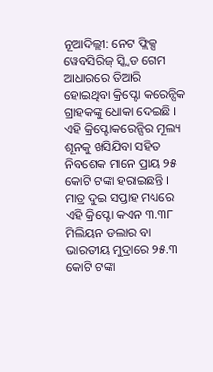ନୂଆଦିଲ୍ଲୀ: ନେଟ ଫ୍ଲିକ୍ସ ୱେବସିରିଜ୍ ସ୍କ୍ୱିଡ ଗେମ ଆଧାରରେ ତିଆରି ହୋଇଥିବା କ୍ରିପ୍ଟୋ କରେନ୍ସିକ ଗ୍ରାହକଙ୍କୁ ଧୋକା ଦେଇଛି । ଏହି କ୍ରିପ୍ଟୋକରେନ୍ସିର ମୂଲ୍ୟ ଶୂନକୁ ଖସିଯିବା ସହିତ ନିବଶେକ ମାନେ ପ୍ରାୟ ୨୫ କୋଟି ଟଙ୍କା ହରାଇଛନ୍ତି । ମାତ୍ର ଦୁଇ ସପ୍ତାହ ମଧ୍ୟରେ ଏହି କ୍ରିପ୍ଟୋ କଏନ ୩.୩୮ ମିଲିୟନ ଡଲାର ବା ଭାରତୀୟ ମୁଦ୍ରାରେ ୨୫.୩ କୋଟି ଟଙ୍କା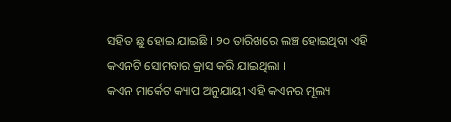ସହିତ ଛୁ ହୋଇ ଯାଇଛି । ୨୦ ତାରିଖରେ ଲଞ୍ଚ ହୋଇଥିବା ଏହି କଏନଟି ସୋମବାର କ୍ରାସ କରି ଯାଇଥିଲା ।
କଏନ ମାର୍କେଟ କ୍ୟାପ ଅନୁଯାୟୀ ଏହି କଏନର ମୂଲ୍ୟ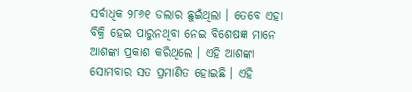ସର୍ବାଧିକ ୨୮୬୧ ଡଲାର ଛୁଇଁଥିଲା । ତେବେ ଏହା ବିକ୍ରି ହେଇ ପାରୁନଥିବା ନେଇ ବିଶେଷଜ୍ଞ ମାନେ ଆଶଙ୍କା ପ୍ରକାଶ କରିଥିଲେ । ଏହି ଆଶଙ୍କା ସୋମବାର ସତ ପ୍ରମାଣିତ ହୋଇଛି । ଏହି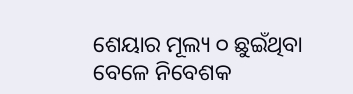ଶେୟାର ମୂଲ୍ୟ ୦ ଛୁଇଁଥିବା ବେଳେ ନିବେଶକ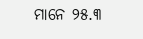ମାନେ ୨୫.୩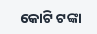କୋଟି ଟଙ୍କା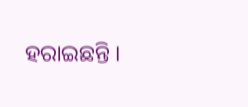ହରାଇଛନ୍ତି ।